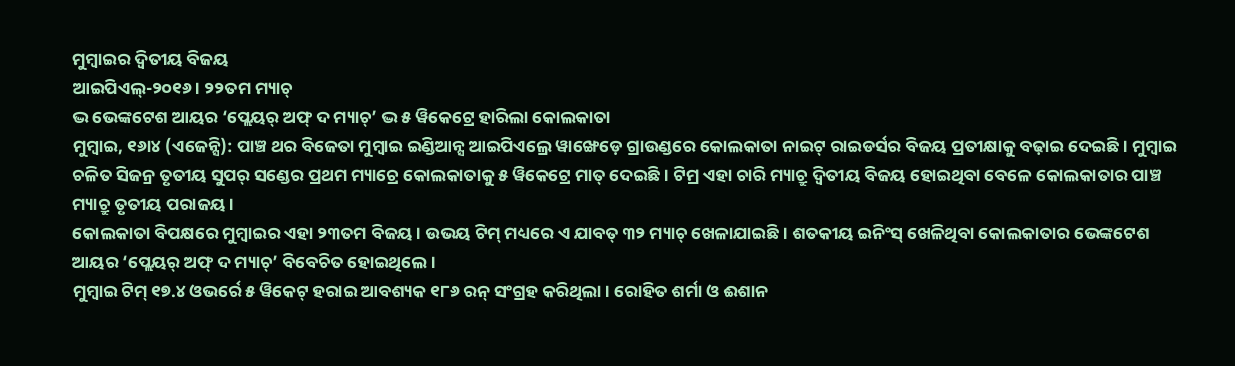ମୁମ୍ବାଇର ଦ୍ୱିତୀୟ ବିଜୟ
ଆଇପିଏଲ୍-୨୦୧୬ । ୨୨ତମ ମ୍ୟାଚ୍
ଦ୍ଭ ଭେଙ୍କଟେଶ ଆୟର ‘ପ୍ଲେୟର୍ ଅଫ୍ ଦ ମ୍ୟାଚ୍’ ଦ୍ଭ ୫ ୱିକେଟ୍ରେ ହାରିଲା କୋଲକାତା
ମୁମ୍ବାଇ, ୧୬ା୪ (ଏଜେନ୍ସି): ପାଞ୍ଚ ଥର ବିଜେତା ମୁମ୍ବାଇ ଇଣ୍ଡିଆନ୍ସ ଆଇପିଏଲ୍ରେ ୱାଙ୍ଖେଡ଼େ ଗ୍ରାଉଣ୍ଡରେ କୋଲକାତା ନାଇଟ୍ ରାଇଡର୍ସର ବିଜୟ ପ୍ରତୀକ୍ଷାକୁ ବଢ଼ାଇ ଦେଇଛି । ମୁମ୍ବାଇ ଚଳିତ ସିଜନ୍ର ତୃତୀୟ ସୁପର୍ ସଣ୍ଡେର ପ୍ରଥମ ମ୍ୟାଚ୍ରେ କୋଲକାତାକୁ ୫ ୱିକେଟ୍ରେ ମାତ୍ ଦେଇଛି । ଟିମ୍ର ଏହା ଚାରି ମ୍ୟାଚ୍ରୁ ଦ୍ୱିତୀୟ ବିଜୟ ହୋଇଥିବା ବେଳେ କୋଲକାତାର ପାଞ୍ଚ ମ୍ୟାଚ୍ରୁ ତୃତୀୟ ପରାଜୟ ।
କୋଲକାତା ବିପକ୍ଷରେ ମୁମ୍ବାଇର ଏହା ୨୩ତମ ବିଜୟ । ଉଭୟ ଟିମ୍ ମଧ୍ୟରେ ଏ ଯାବତ୍ ୩୨ ମ୍ୟାଚ୍ ଖେଳାଯାଇଛି । ଶତକୀୟ ଇନିଂସ୍ ଖେଳିଥିବା କୋଲକାତାର ଭେଙ୍କଟେଶ ଆୟର ‘ପ୍ଲେୟର୍ ଅଫ୍ ଦ ମ୍ୟାଚ୍’ ବିବେଚିତ ହୋଇଥିଲେ ।
ମୁମ୍ବାଇ ଟିମ୍ ୧୭.୪ ଓଭର୍ରେ ୫ ୱିକେଟ୍ ହରାଇ ଆବଶ୍ୟକ ୧୮୬ ରନ୍ ସଂଗ୍ରହ କରିଥିଲା । ରୋହିତ ଶର୍ମା ଓ ଈଶାନ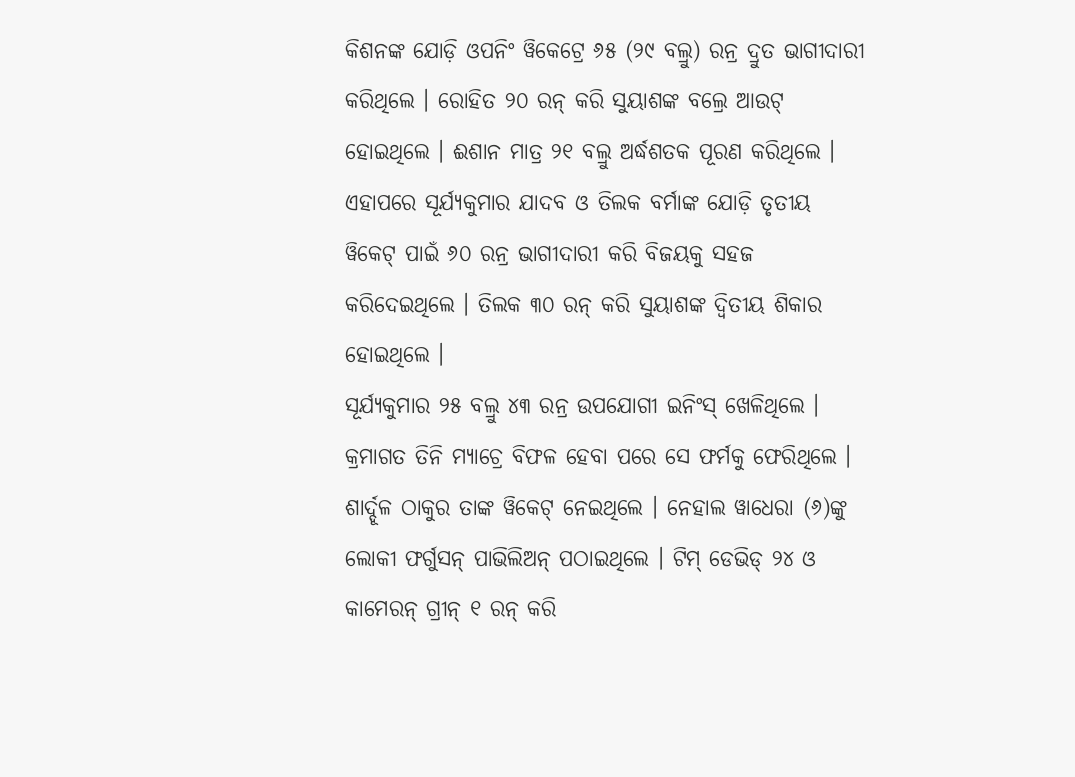କିଶନଙ୍କ ଯୋଡ଼ି ଓପନିଂ ୱିକେଟ୍ରେ ୬୫ (୨୯ ବଲ୍ରୁ) ରନ୍ର ଦ୍ରୁତ ଭାଗୀଦାରୀ କରିଥିଲେ । ରୋହିତ ୨୦ ରନ୍ କରି ସୁୟାଶଙ୍କ ବଲ୍ରେ ଆଉଟ୍ ହୋଇଥିଲେ । ଈଶାନ ମାତ୍ର ୨୧ ବଲ୍ରୁ ଅର୍ଦ୍ଧଶତକ ପୂରଣ କରିଥିଲେ । ଏହାପରେ ସୂର୍ଯ୍ୟକୁମାର ଯାଦବ ଓ ତିଲକ ବର୍ମାଙ୍କ ଯୋଡ଼ି ତୃତୀୟ ୱିକେଟ୍ ପାଇଁ ୬୦ ରନ୍ର ଭାଗୀଦାରୀ କରି ବିଜୟକୁ ସହଜ କରିଦେଇଥିଲେ । ତିଲକ ୩୦ ରନ୍ କରି ସୁୟାଶଙ୍କ ଦ୍ୱିତୀୟ ଶିକାର ହୋଇଥିଲେ ।
ସୂର୍ଯ୍ୟକୁମାର ୨୫ ବଲ୍ରୁ ୪୩ ରନ୍ର ଉପଯୋଗୀ ଇନିଂସ୍ ଖେଳିଥିଲେ । କ୍ରମାଗତ ତିନି ମ୍ୟାଚ୍ରେ ବିଫଳ ହେବା ପରେ ସେ ଫର୍ମକୁ ଫେରିଥିଲେ । ଶାର୍ଦ୍ଦୂଳ ଠାକୁର ତାଙ୍କ ୱିକେଟ୍ ନେଇଥିଲେ । ନେହାଲ ୱାଧେରା (୬)ଙ୍କୁ ଲୋକୀ ଫର୍ଗୁସନ୍ ପାଭିଲିଅନ୍ ପଠାଇଥିଲେ । ଟିମ୍ ଡେଭିଡ୍ ୨୪ ଓ କାମେରନ୍ ଗ୍ରୀନ୍ ୧ ରନ୍ କରି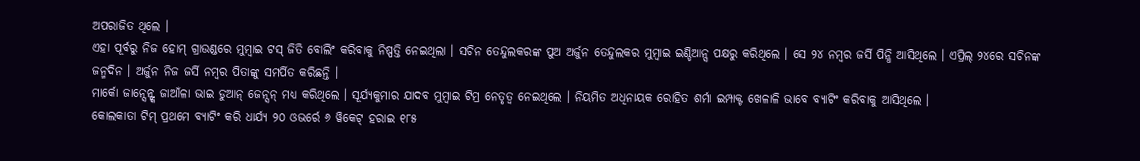ଅପରାଜିତ ଥିଲେ ।
ଏହା ପୂର୍ବରୁ ନିଜ ହୋମ୍ ଗ୍ରାଉଣ୍ଡରେ ମୁମ୍ବାଇ ଟସ୍ ଜିତି ବୋଲିଂ କରିବାକୁ ନିଷ୍ପତ୍ତି ନେଇଥିଲା । ସଚିନ ତେନ୍ଦୁଲକରଙ୍କ ପୁଅ ଅର୍ଜୁନ ତେନ୍ଦୁଲକର ମୁମ୍ବାଇ ଇଣ୍ଡିଆନ୍ସ ପକ୍ଷରୁ କରିଥିଲେ । ସେ ୨୪ ନମ୍ବର ଜର୍ସି ପିନ୍ଧି ଆସିଥିଲେ । ଏପ୍ରିଲ୍ ୨୪ରେ ସଚିନଙ୍କ ଜନ୍ମଦିନ । ଅର୍ଜୁନ ନିଜ ଜର୍ସି ନମ୍ବର ପିତାଙ୍କୁ ସମର୍ପିତ କରିଛନ୍ତି ।
ମାର୍କୋ ଜାନ୍ସେନ୍ଙ୍କ ଜାଆଁଳା ଭାଇ ଡୁଆନ୍ ଜେନ୍ସନ୍ ମଧ୍ୟ କରିଥିଲେ । ସୂର୍ଯ୍ୟକୁମାର ଯାଦବ ମୁମ୍ବାଇ ଟିମ୍ର ନେତୃତ୍ୱ ନେଇଥିଲେ । ନିୟମିତ ଅଧିନାୟକ ରୋହିତ ଶର୍ମା ଇମ୍ପାକ୍ଟ ଖେଳାଳି ଭାବେ ବ୍ୟାଟିଂ କରିବାକୁ ଆସିଥିଲେ ।
କୋଲକାତା ଟିମ୍ ପ୍ରଥମେ ବ୍ୟାଟିଂ କରି ଧାର୍ଯ୍ୟ ୨୦ ଓଭର୍ରେ ୬ ୱିକେଟ୍ ହରାଇ ୧୮୫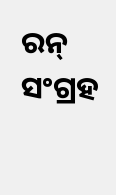ରନ୍ ସଂଗ୍ରହ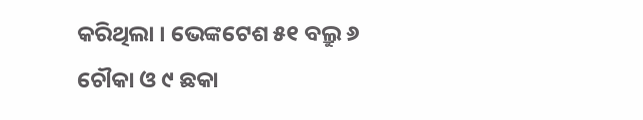କରିଥିଲା । ଭେଙ୍କଟେଶ ୫୧ ବଲ୍ରୁ ୬ ଚୌକା ଓ ୯ ଛକା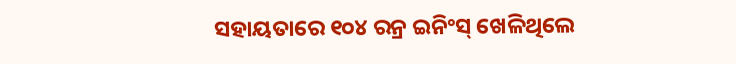ସହାୟତାରେ ୧୦୪ ରନ୍ର ଇନିଂସ୍ ଖେଳିଥିଲେ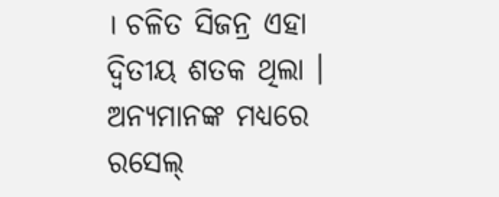। ଚଳିତ ସିଜନ୍ର ଏହା ଦ୍ୱିତୀୟ ଶତକ ଥିଲା ।
ଅନ୍ୟମାନଙ୍କ ମଧ୍ୟରେ ରସେଲ୍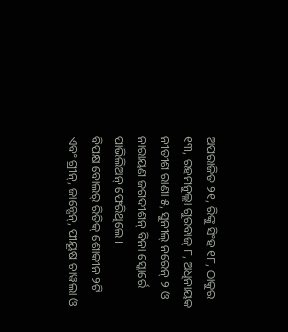ଅପରାଜିତ ୨୧, ରିଙ୍କୁ ସିଂହ ୧୮, ଠାକୁର ୧୩, ରହମନୁଲ୍ଲା ଗୁରବାଜ୍ ୮, ଅଧିନାୟକ ନୀତୀଶ ରାଣା ୫, ସୁନୀଲ୍ ନରେନ୍ ୨ ଓ ନାରାୟଣ ଜଗଦୀଶନ୍ ବିନା ସ୍କୋର୍ରେ ପାଭିଲିଅନ୍ ଫେରିଥିଲେ ।
ବିପକ୍ଷ ବୋଲର୍ ରିତିକ୍ ଶୋକୀନ ୨ଟି ଏବଂ ଗ୍ରୀନ୍, ଜାନ୍ସେନ୍, ପୀୟୂଷ ଚାୱଲା ଓ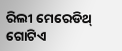ରିଲୀ ମେରେଡିଥ୍ ଗୋଟିଏ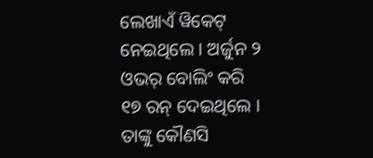ଲେଖାଏଁ ୱିକେଟ୍ ନେଇଥିଲେ । ଅର୍ଜୁନ ୨ ଓଭର୍ ବୋଲିଂ କରି ୧୭ ରନ୍ ଦେଇଥିଲେ । ତାଙ୍କୁ କୌଣସି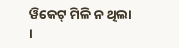ୱିକେଟ୍ ମିଳି ନ ଥିଲା ।